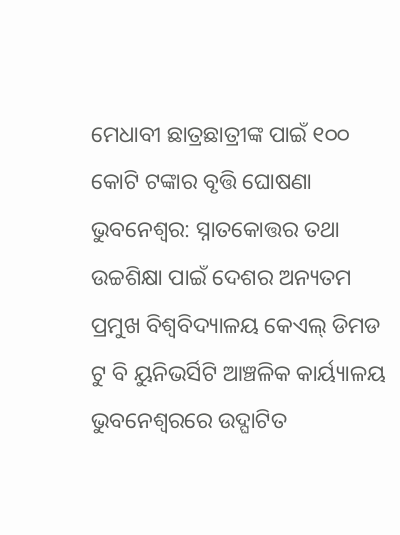ମେଧାବୀ ଛାତ୍ରଛାତ୍ରୀଙ୍କ ପାଇଁ ୧୦୦ କୋଟି ଟଙ୍କାର ବୃତ୍ତି ଘୋଷଣା
ଭୁବନେଶ୍ୱର: ସ୍ନାତକୋତ୍ତର ତଥା ଉଚ୍ଚଶିକ୍ଷା ପାଇଁ ଦେଶର ଅନ୍ୟତମ ପ୍ରମୁଖ ବିଶ୍ୱବିଦ୍ୟାଳୟ କେଏଲ୍ ଡିମଡ ଟୁ ବି ୟୁନିଭର୍ସିଟି ଆଞ୍ଚଳିକ କାର୍ୟ୍ୟାଳୟ ଭୁବନେଶ୍ବରରେ ଉଦ୍ଘାଟିତ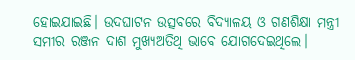ହୋଇଯାଇଛି। ଉଦଘାଟନ ଉତ୍ସବରେ ବିଦ୍ୟାଳୟ ଓ ଗଣଶିକ୍ଷା ମନ୍ତ୍ରୀ ସମୀର ରଞ୍ଜନ ଦାଶ ମୁଖ୍ୟଅତିଥି ଭାବେ ଯୋଗଦେଇଥିଲେ।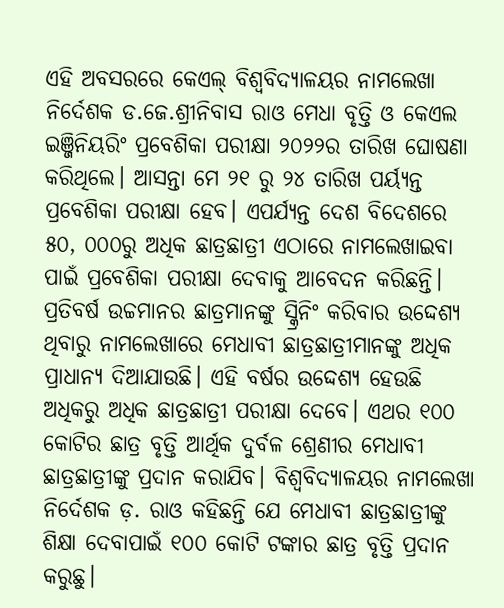ଏହି ଅବସରରେ କେଏଲ୍ ବିଶ୍ୱବିଦ୍ୟାଳୟର ନାମଲେଖା ନିର୍ଦେଶକ ଡ.ଜେ.ଶ୍ରୀନିବାସ ରାଓ ମେଧା ବୃତ୍ତି ଓ କେଏଲ ଇଞ୍ଜିନିୟରିଂ ପ୍ରବେଶିକା ପରୀକ୍ଷା ୨୦୨୨ର ତାରିଖ ଘୋଷଣା କରିଥିଲେ। ଆସନ୍ତା ମେ ୨୧ ରୁ ୨୪ ତାରିଖ ପର୍ୟ୍ୟନ୍ତ ପ୍ରବେଶିକା ପରୀକ୍ଷା ହେବ। ଏପର୍ଯ୍ୟନ୍ତ ଦେଶ ବିଦେଶରେ ୫୦, ୦୦୦ରୁ ଅଧିକ ଛାତ୍ରଛାତ୍ରୀ ଏଠାରେ ନାମଲେଖାଇବା ପାଇଁ ପ୍ରବେଶିକା ପରୀକ୍ଷା ଦେବାକୁ ଆବେଦନ କରିଛନ୍ତି। ପ୍ରତିବର୍ଷ ଉଚ୍ଚମାନର ଛାତ୍ରମାନଙ୍କୁ ସ୍କ୍ରିନିଂ କରିବାର ଉଦ୍ଦେଶ୍ୟ ଥିବାରୁ ନାମଲେଖାରେ ମେଧାବୀ ଛାତ୍ରଛାତ୍ରୀମାନଙ୍କୁ ଅଧିକ ପ୍ରାଧାନ୍ୟ ଦିଆଯାଉଛି। ଏହି ବର୍ଷର ଉଦ୍ଦେଶ୍ୟ ହେଉଛି ଅଧିକରୁ ଅଧିକ ଛାତ୍ରଛାତ୍ରୀ ପରୀକ୍ଷା ଦେବେ। ଏଥର ୧୦୦ କୋଟିର ଛାତ୍ର ବୃତ୍ତି ଆର୍ଥିକ ଦୁର୍ବଳ ଶ୍ରେଣୀର ମେଧାବୀ ଛାତ୍ରଛାତ୍ରୀଙ୍କୁ ପ୍ରଦାନ କରାଯିବ। ବିଶ୍ୱବିଦ୍ୟାଳୟର ନାମଲେଖା ନିର୍ଦେଶକ ଡ଼. ରାଓ କହିଛନ୍ତି ଯେ ମେଧାବୀ ଛାତ୍ରଛାତ୍ରୀଙ୍କୁ ଶିକ୍ଷା ଦେବାପାଇଁ ୧୦୦ କୋଟି ଟଙ୍କାର ଛାତ୍ର ବୃତ୍ତି ପ୍ରଦାନ କରୁଛୁ।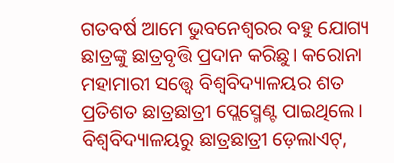ଗତବର୍ଷ ଆମେ ଭୁବନେଶ୍ୱରର ବହୁ ଯୋଗ୍ୟ ଛାତ୍ରଙ୍କୁ ଛାତ୍ରବୃତ୍ତି ପ୍ରଦାନ କରିଛୁ। କରୋନା ମହାମାରୀ ସତ୍ତ୍ୱେ ବିଶ୍ୱବିଦ୍ୟାଳୟର ଶତ ପ୍ରତିଶତ ଛାତ୍ରଛାତ୍ରୀ ପ୍ଲେସ୍ମେଣ୍ଟ ପାଇଥିଲେ। ବିଶ୍ୱବିଦ୍ୟାଳୟରୁ ଛାତ୍ରଛାତ୍ରୀ ଡ଼େଲାଏଟ୍,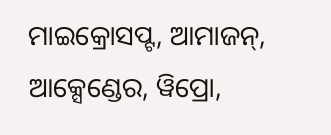ମାଇକ୍ରୋସପ୍ଟ, ଆମାଜନ୍, ଆକ୍ସେଣ୍ଡେର, ୱିପ୍ରୋ,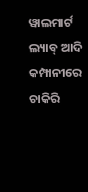ୱାଲମାର୍ଟ ଲ୍ୟାବ୍ ଆଦି କମ୍ପାନୀରେ ଚାକିରି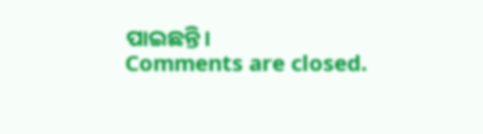ପାଇଛନ୍ତି।
Comments are closed.